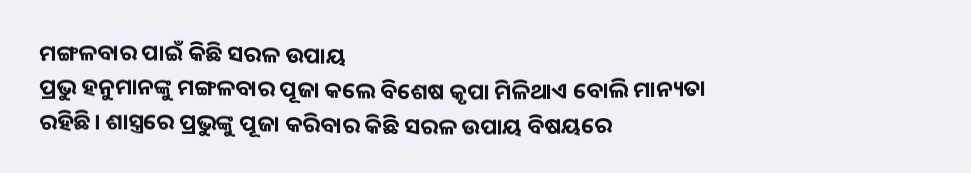ମଙ୍ଗଳବାର ପାଇଁ କିଛି ସରଳ ଉପାୟ
ପ୍ରଭୁ ହନୁମାନଙ୍କୁ ମଙ୍ଗଳବାର ପୂଜା କଲେ ବିଶେଷ କୃପା ମିଳିଥାଏ ବୋଲି ମାନ୍ୟତା ରହିଛି। ଶାସ୍ତ୍ରରେ ପ୍ରଭୁଙ୍କୁ ପୂଜା କରିବାର କିଛି ସରଳ ଉପାୟ ବିଷୟରେ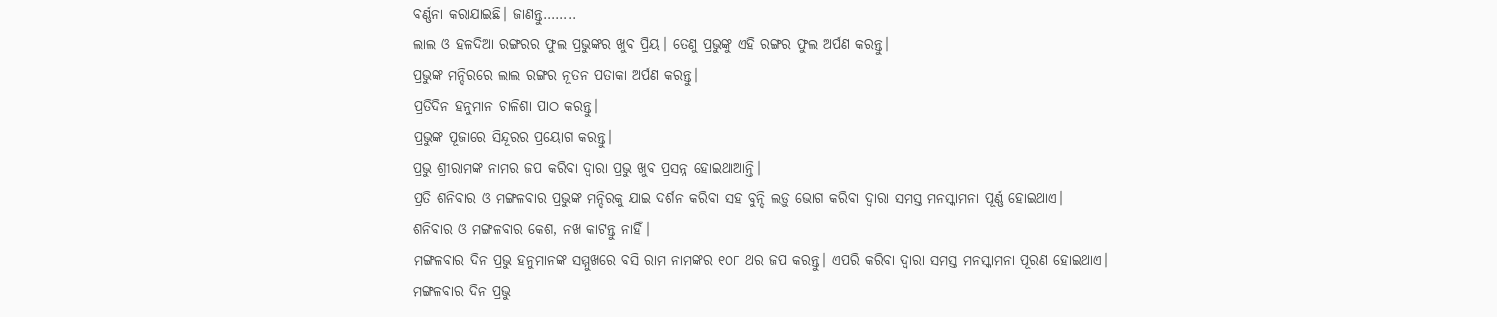ବର୍ଣ୍ଣନା କରାଯାଇଛି। ଜାଣନ୍ତୁ……..
ଲାଲ ଓ ହଳଦିଆ ରଙ୍ଗରର ଫୁଲ ପ୍ରଭୁଙ୍କର ଖୁବ ପ୍ରିୟ। ତେଣୁ ପ୍ରଭୁଙ୍କୁ ଏହି ରଙ୍ଗର ଫୁଲ ଅର୍ପଣ କରନ୍ତୁ।
ପ୍ରଭୁଙ୍କ ମନ୍ଦିରରେ ଲାଲ ରଙ୍ଗର ନୂତନ ପତାକା ଅର୍ପଣ କରନ୍ତୁ।
ପ୍ରତିଦିନ ହନୁମାନ ଚାଳିଶା ପାଠ କରନ୍ତୁ।
ପ୍ରଭୁଙ୍କ ପୂଜାରେ ସିନ୍ଦୂରର ପ୍ରୟୋଗ କରନ୍ତୁ।
ପ୍ରଭୁ ଶ୍ରୀରାମଙ୍କ ନାମର ଜପ କରିବା ଦ୍ୱାରା ପ୍ରଭୁ ଖୁବ ପ୍ରସନ୍ନ ହୋଇଥାଆନ୍ତି।
ପ୍ରତି ଶନିବାର ଓ ମଙ୍ଗଳବାର ପ୍ରଭୁଙ୍କ ମନ୍ଦିରକୁ ଯାଇ ଦର୍ଶନ କରିବା ସହ ବୁନ୍ଦି ଲଡ଼ୁ ଭୋଗ କରିବା ଦ୍ୱାରା ସମସ୍ତ ମନସ୍କାମନା ପୂର୍ଣ୍ଣ ହୋଇଥାଏ।
ଶନିବାର ଓ ମଙ୍ଗଳବାର କେଶ, ନଖ କାଟନ୍ତୁ ନାହିଁ।
ମଙ୍ଗଳବାର ଦିନ ପ୍ରଭୁ ହନୁମାନଙ୍କ ସମ୍ମୁଖରେ ବସି ରାମ ନାମଙ୍କର ୧୦୮ ଥର ଜପ କରନ୍ତୁ। ଏପରି କରିବା ଦ୍ୱାରା ସମସ୍ତ ମନସ୍କାମନା ପୂରଣ ହୋଇଥାଏ।
ମଙ୍ଗଳବାର ଦିନ ପ୍ରଭୁ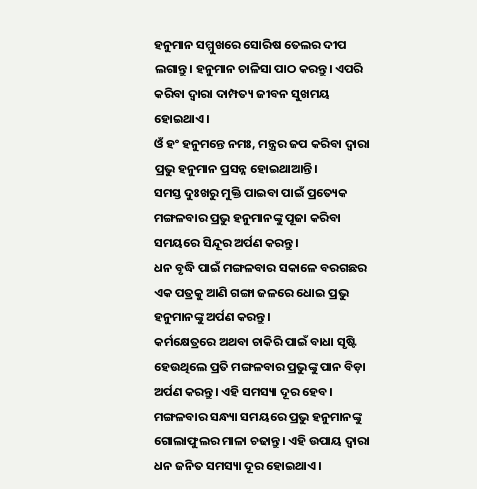ହନୁମାନ ସମ୍ମୁଖରେ ସୋରିଷ ତେଲର ଦୀପ ଲଗାନ୍ତୁ। ହନୁମାନ ଚାଳିସା ପାଠ କରନ୍ତୁ। ଏପରି କରିବା ଦ୍ୱାରା ଦାମ୍ପତ୍ୟ ଜୀବନ ସୁଖମୟ ହୋଇଥାଏ।
ଓଁ ହଂ ହନୁମନ୍ତେ ନମଃ, ମନ୍ତ୍ରର ଜପ କରିବା ଦ୍ୱାରା ପ୍ରଭୁ ହନୁମାନ ପ୍ରସନ୍ନ ହୋଇଥାଆନ୍ତି।
ସମସ୍ତ ଦୁଃଖରୁ ମୁକ୍ତି ପାଇବା ପାଇଁ ପ୍ରତ୍ୟେକ ମଙ୍ଗଳବାର ପ୍ରଭୁ ହନୁମାନଙ୍କୁ ପୂଜା କରିବା ସମୟରେ ସିନ୍ଦୂର ଅର୍ପଣ କରନ୍ତୁ।
ଧନ ବୃଦ୍ଧି ପାଇଁ ମଙ୍ଗଳବାର ସକାଳେ ବରଗଛର ଏକ ପତ୍ରକୁ ଆଣି ଗଙ୍ଗା ଜଳରେ ଧୋଇ ପ୍ରଭୁ ହନୁମାନଙ୍କୁ ଅର୍ପଣ କରନ୍ତୁ।
କର୍ମକ୍ଷେତ୍ରରେ ଅଥବା ଚାକିରି ପାଇଁ ବାଧା ସୃଷ୍ଟି ହେଉଥିଲେ ପ୍ରତି ମଙ୍ଗଳବାର ପ୍ରଭୁଙ୍କୁ ପାନ ବିଡ଼ା ଅର୍ପଣ କରନ୍ତୁ। ଏହି ସମସ୍ୟା ଦୂର ହେବ।
ମଙ୍ଗଳବାର ସନ୍ଧ୍ୟା ସମୟରେ ପ୍ରଭୁ ହନୁମାନଙ୍କୁ ଗୋଲାଫୁଲର ମାଳା ଚଢାନ୍ତୁ। ଏହି ଉପାୟ ଦ୍ୱାରା ଧନ ଜନିତ ସମସ୍ୟା ଦୂର ହୋଇଥାଏ।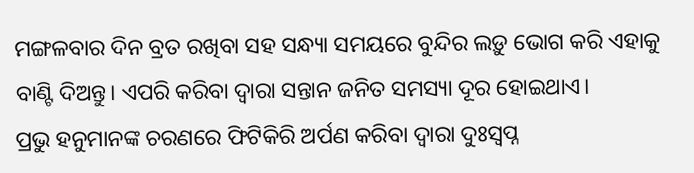ମଙ୍ଗଳବାର ଦିନ ବ୍ରତ ରଖିବା ସହ ସନ୍ଧ୍ୟା ସମୟରେ ବୁନ୍ଦିର ଲଡ଼ୁ ଭୋଗ କରି ଏହାକୁ ବାଣ୍ଟି ଦିଅନ୍ତୁ। ଏପରି କରିବା ଦ୍ୱାରା ସନ୍ତାନ ଜନିତ ସମସ୍ୟା ଦୂର ହୋଇଥାଏ।
ପ୍ରଭୁ ହନୁମାନଙ୍କ ଚରଣରେ ଫିଟିକିରି ଅର୍ପଣ କରିବା ଦ୍ୱାରା ଦୁଃସ୍ୱପ୍ନ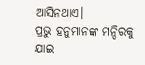ଆସିନଥାଏ।
ପ୍ରଭୁ ହନୁମାନଙ୍କ ମନ୍ଦିରକୁ ଯାଇ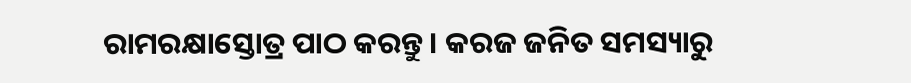ରାମରକ୍ଷାସ୍ତୋତ୍ର ପାଠ କରନ୍ତୁ। କରଜ ଜନିତ ସମସ୍ୟାରୁ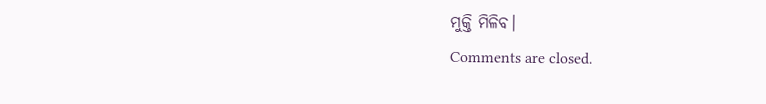ମୁକ୍ତି ମିଳିବ।
Comments are closed.